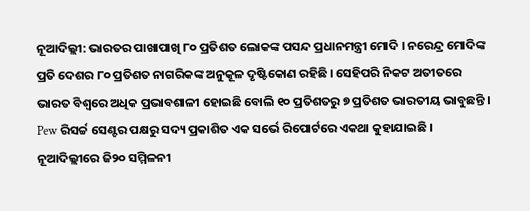ନୂଆଦିଲ୍ଲୀ: ଭାରତର ପାଖାପାଖି ୮୦ ପ୍ରତିଶତ ଲୋକଙ୍କ ପସନ୍ଦ ପ୍ରଧାନମନ୍ତ୍ରୀ ମୋଦି । ନରେନ୍ଦ୍ର ମୋଦିଙ୍କ ପ୍ରତି ଦେଶର ୮୦ ପ୍ରତିଶତ ନାଗରିକଙ୍କ ଅନୁକୂଳ ଦୃଷ୍ଟିକୋଣ ରହିଛି । ସେହିପରି ନିକଟ ଅତୀତରେ ଭାରତ ବିଶ୍ବରେ ଅଧିକ ପ୍ରଭାବଶାଳୀ ହୋଇଛି ବୋଲି ୧୦ ପ୍ରତିଶତରୁ ୭ ପ୍ରତିଶତ ଭାରତୀୟ ଭାବୁଛନ୍ତି । Pew ରିସର୍ଚ୍ଚ ସେଣ୍ଟର ପକ୍ଷରୁ ସଦ୍ୟ ପ୍ରକାଶିତ ଏକ ସର୍ଭେ ରିପୋର୍ଟରେ ଏକଥା କୁହାଯାଇଛି ।
ନୂଆଦିଲ୍ଲୀରେ ଜି୨୦ ସମ୍ମିଳନୀ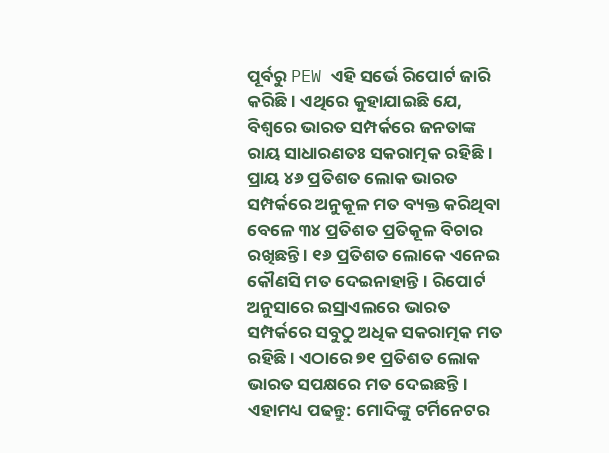ପୂର୍ବରୁ PEW ଏହି ସର୍ଭେ ରିପୋର୍ଟ ଜାରି କରିଛି । ଏଥିରେ କୁହାଯାଇଛି ଯେ, ବିଶ୍ବରେ ଭାରତ ସମ୍ପର୍କରେ ଜନତାଙ୍କ ରାୟ ସାଧାରଣତଃ ସକରାତ୍ମକ ରହିଛି । ପ୍ରାୟ ୪୬ ପ୍ରତିଶତ ଲୋକ ଭାରତ ସମ୍ପର୍କରେ ଅନୁକୂଳ ମତ ବ୍ୟକ୍ତ କରିଥିବା ବେଳେ ୩୪ ପ୍ରତିଶତ ପ୍ରତିକୂଳ ବିଚାର ରଖିଛନ୍ତି । ୧୬ ପ୍ରତିଶତ ଲୋକେ ଏନେଇ କୌଣସି ମତ ଦେଇନାହାନ୍ତି । ରିପୋର୍ଟ ଅନୁସାରେ ଇସ୍ରାଏଲରେ ଭାରତ ସମ୍ପର୍କରେ ସବୁଠୁ ଅଧିକ ସକରାତ୍ମକ ମତ ରହିଛି । ଏଠାରେ ୭୧ ପ୍ରତିଶତ ଲୋକ ଭାରତ ସପକ୍ଷରେ ମତ ଦେଇଛନ୍ତି ।
ଏହାମଧ୍ୟ ପଢନ୍ତୁ: ମୋଦିଙ୍କୁ ଟର୍ମିନେଟର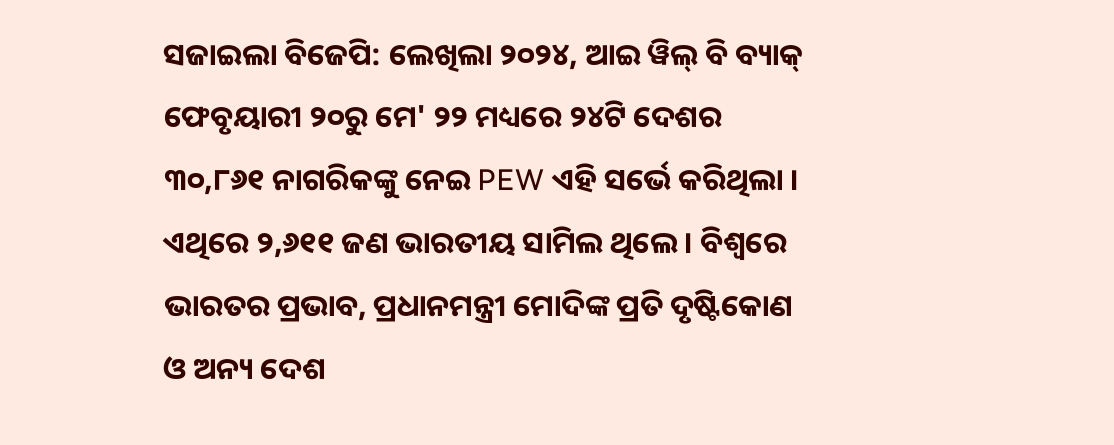ସଜାଇଲା ବିଜେପି: ଲେଖିଲା ୨୦୨୪, ଆଇ ୱିଲ୍ ବି ବ୍ୟାକ୍
ଫେବୃୟାରୀ ୨୦ରୁ ମେ' ୨୨ ମଧ୍ୟରେ ୨୪ଟି ଦେଶର ୩୦,୮୬୧ ନାଗରିକଙ୍କୁ ନେଇ PEW ଏହି ସର୍ଭେ କରିଥିଲା । ଏଥିରେ ୨,୬୧୧ ଜଣ ଭାରତୀୟ ସାମିଲ ଥିଲେ । ବିଶ୍ବରେ ଭାରତର ପ୍ରଭାବ, ପ୍ରଧାନମନ୍ତ୍ରୀ ମୋଦିଙ୍କ ପ୍ରତି ଦୃଷ୍ଟିକୋଣ ଓ ଅନ୍ୟ ଦେଶ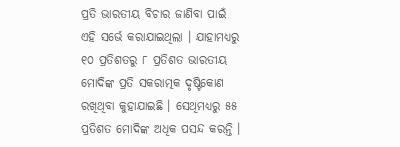ପ୍ରତି ଭାରତୀୟ ବିଚାର ଜାଣିବା ପାଇଁ ଏହି ସର୍ଭେ କରାଯାଇଥିଲା । ଯାହାମଧ୍ୟରୁ ୧୦ ପ୍ରତିଶତରୁ ୮ ପ୍ରତିଶତ ଭାରତୀୟ ମୋଦିଙ୍କ ପ୍ରତି ସକରାତ୍ମକ ଦୃଷ୍ଟିକୋଣ ରଖିଥିବା କୁହାଯାଇଛି । ସେଥିମଧ୍ୟରୁ ୫୫ ପ୍ରତିଶତ ମୋଦିଙ୍କ ଅଧିକ ପସନ୍ଦ କରନ୍ତି ।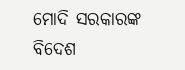ମୋଦି ସରକାରଙ୍କ ବିଦେଶ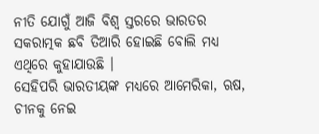ନୀତି ଯୋଗୁଁ ଆଜି ବିଶ୍ବ ସ୍ତରରେ ଭାରତର ସକରାତ୍ମକ ଛବି ତିଆରି ହୋଇଛି ବୋଲି ମଧ୍ୟ ଏଥିରେ କୁହାଯାଉଛି ।
ସେହିପରି ଭାରତୀୟଙ୍କ ମଧ୍ୟରେ ଆମେରିକା, ଋଷ, ଚୀନକୁ ନେଇ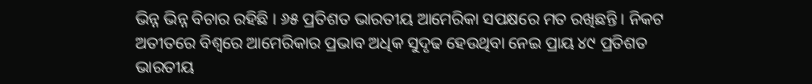ଭିନ୍ନ ଭିନ୍ନ ବିଚାର ରହିଛି । ୬୫ ପ୍ରତିଶତ ଭାରତୀୟ ଆମେରିକା ସପକ୍ଷରେ ମତ ରଖିଛନ୍ତି । ନିକଟ ଅତୀତରେ ବିଶ୍ବରେ ଆମେରିକାର ପ୍ରଭାବ ଅଧିକ ସୁଦୃଢ ହେଉଥିବା ନେଇ ପ୍ରାୟ ୪୯ ପ୍ରତିଶତ ଭାରତୀୟ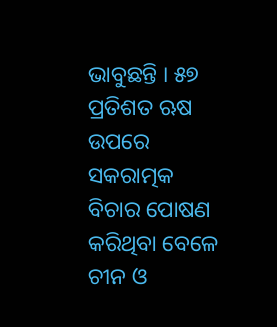ଭାବୁଛନ୍ତି । ୫୭ ପ୍ରତିଶତ ଋଷ ଉପରେ ସକରାତ୍ମକ ବିଚାର ପୋଷଣ କରିଥିବା ବେଳେ ଚୀନ ଓ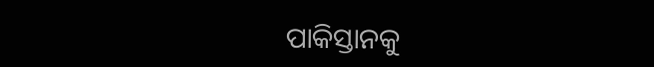ପାକିସ୍ତାନକୁ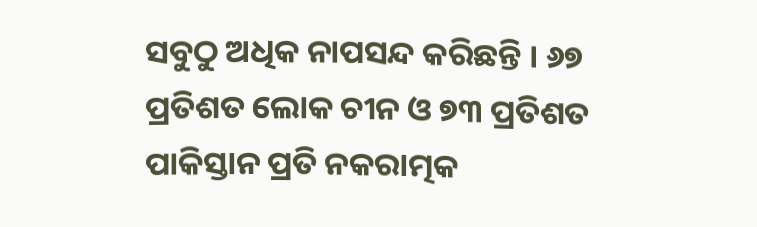ସବୁଠୁ ଅଧିକ ନାପସନ୍ଦ କରିଛନ୍ତି । ୬୭ ପ୍ରତିଶତ ଲୋକ ଚୀନ ଓ ୭୩ ପ୍ରତିଶତ ପାକିସ୍ତାନ ପ୍ରତି ନକରାତ୍ମକ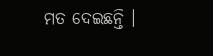ମତ ଦେଇଛନ୍ତି ।